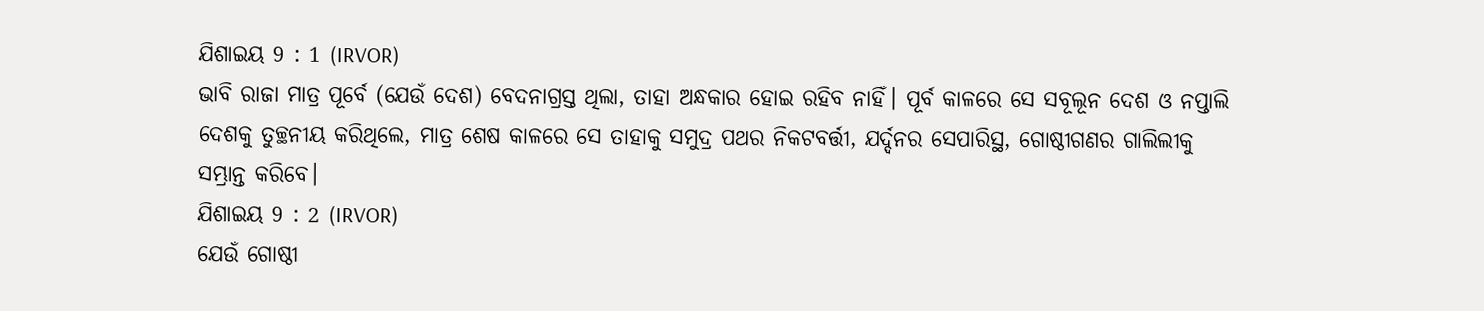ଯିଶାଇୟ 9 : 1 (IRVOR)
ଭାବି ରାଜା ମାତ୍ର ପୂର୍ବେ (ଯେଉଁ ଦେଶ) ବେଦନାଗ୍ରସ୍ତ ଥିଲା, ତାହା ଅନ୍ଧକାର ହୋଇ ରହିବ ନାହିଁ। ପୂର୍ବ କାଳରେ ସେ ସବୂଲୂନ ଦେଶ ଓ ନପ୍ତାଲି ଦେଶକୁ ତୁଚ୍ଛନୀୟ କରିଥିଲେ, ମାତ୍ର ଶେଷ କାଳରେ ସେ ତାହାକୁ ସମୁଦ୍ର ପଥର ନିକଟବର୍ତ୍ତୀ, ଯର୍ଦ୍ଦନର ସେପାରିସ୍ଥ, ଗୋଷ୍ଠୀଗଣର ଗାଲିଲୀକୁ ସମ୍ଭ୍ରାନ୍ତ କରିବେ।
ଯିଶାଇୟ 9 : 2 (IRVOR)
ଯେଉଁ ଗୋଷ୍ଠୀ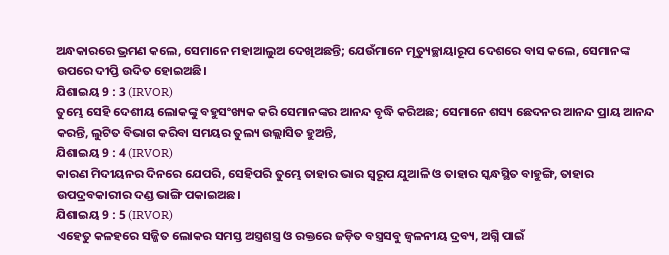ଅନ୍ଧକାରରେ ଭ୍ରମଣ କଲେ, ସେମାନେ ମହାଆଲୁଅ ଦେଖିଅଛନ୍ତି; ଯେଉଁମାନେ ମୃତ୍ୟୁଚ୍ଛାୟାରୂପ ଦେଶରେ ବାସ କଲେ, ସେମାନଙ୍କ ଉପରେ ଦୀପ୍ତି ଉଦିତ ହୋଇଅଛି।
ଯିଶାଇୟ 9 : 3 (IRVOR)
ତୁମ୍ଭେ ସେହି ଦେଶୀୟ ଲୋକଙ୍କୁ ବହୁସଂଖ୍ୟକ କରି ସେମାନଙ୍କର ଆନନ୍ଦ ବୃଦ୍ଧି କରିଅଛ; ସେମାନେ ଶସ୍ୟ ଛେଦନର ଆନନ୍ଦ ପ୍ରାୟ ଆନନ୍ଦ କରନ୍ତି, ଲୁଟିତ ବିଭାଗ କରିବା ସମୟର ତୁଲ୍ୟ ଉଲ୍ଲାସିତ ହୁଅନ୍ତି,
ଯିଶାଇୟ 9 : 4 (IRVOR)
କାରଣ ମିଦୀୟନର ଦିନରେ ଯେପରି, ସେହିପରି ତୁମ୍ଭେ ତାହାର ଭାର ସ୍ୱରୂପ ଯୁଆଳି ଓ ତାହାର ସ୍କନ୍ଧସ୍ଥିତ ବାହୁଙ୍ଗି, ତାହାର ଉପଦ୍ରବକାରୀର ଦଣ୍ଡ ଭାଙ୍ଗି ପକାଇଅଛ।
ଯିଶାଇୟ 9 : 5 (IRVOR)
ଏହେତୁ କଳହରେ ସଜ୍ଜିତ ଲୋକର ସମସ୍ତ ଅସ୍ତ୍ରଶସ୍ତ୍ର ଓ ରକ୍ତରେ ଜଡ଼ିତ ବସ୍ତ୍ରସବୁ ଜ୍ୱଳନୀୟ ଦ୍ରବ୍ୟ, ଅଗ୍ନି ପାଇଁ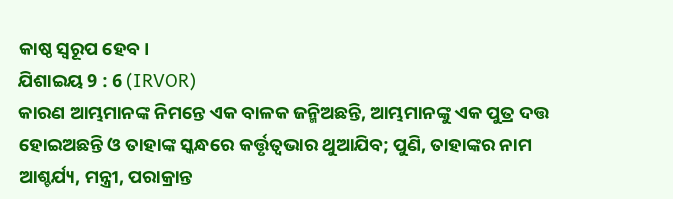କାଷ୍ଠ ସ୍ୱରୂପ ହେବ।
ଯିଶାଇୟ 9 : 6 (IRVOR)
କାରଣ ଆମ୍ଭମାନଙ୍କ ନିମନ୍ତେ ଏକ ବାଳକ ଜନ୍ମିଅଛନ୍ତି, ଆମ୍ଭମାନଙ୍କୁ ଏକ ପୁତ୍ର ଦତ୍ତ ହୋଇଅଛନ୍ତି ଓ ତାହାଙ୍କ ସ୍କନ୍ଧରେ କର୍ତ୍ତୃତ୍ୱଭାର ଥୁଆଯିବ; ପୁଣି, ତାହାଙ୍କର ନାମ ଆଶ୍ଚର୍ଯ୍ୟ, ମନ୍ତ୍ରୀ, ପରାକ୍ରାନ୍ତ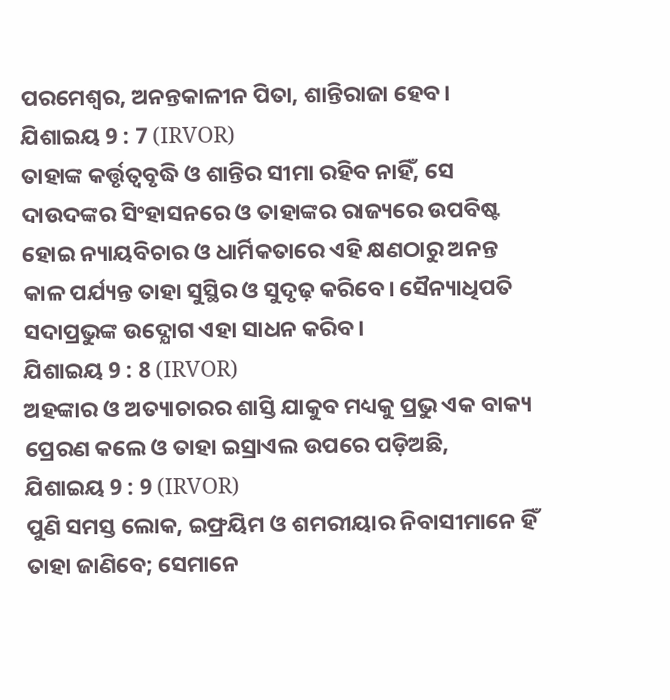ପରମେଶ୍ୱର, ଅନନ୍ତକାଳୀନ ପିତା, ଶାନ୍ତିରାଜା ହେବ।
ଯିଶାଇୟ 9 : 7 (IRVOR)
ତାହାଙ୍କ କର୍ତ୍ତୃତ୍ୱବୃଦ୍ଧି ଓ ଶାନ୍ତିର ସୀମା ରହିବ ନାହିଁ, ସେ ଦାଉଦଙ୍କର ସିଂହାସନରେ ଓ ତାହାଙ୍କର ରାଜ୍ୟରେ ଉପବିଷ୍ଟ ହୋଇ ନ୍ୟାୟବିଚାର ଓ ଧାର୍ମିକତାରେ ଏହି କ୍ଷଣଠାରୁ ଅନନ୍ତ କାଳ ପର୍ଯ୍ୟନ୍ତ ତାହା ସୁସ୍ଥିର ଓ ସୁଦୃଢ଼ କରିବେ। ସୈନ୍ୟାଧିପତି ସଦାପ୍ରଭୁଙ୍କ ଉଦ୍ଯୋଗ ଏହା ସାଧନ କରିବ।
ଯିଶାଇୟ 9 : 8 (IRVOR)
ଅହଙ୍କାର ଓ ଅତ୍ୟାଚାରର ଶାସ୍ତି ଯାକୁବ ମଧ୍ୟକୁ ପ୍ରଭୁ ଏକ ବାକ୍ୟ ପ୍ରେରଣ କଲେ ଓ ତାହା ଇସ୍ରାଏଲ ଉପରେ ପଡ଼ିଅଛି,
ଯିଶାଇୟ 9 : 9 (IRVOR)
ପୁଣି ସମସ୍ତ ଲୋକ, ଇଫ୍ରୟିମ ଓ ଶମରୀୟାର ନିବାସୀମାନେ ହିଁ ତାହା ଜାଣିବେ; ସେମାନେ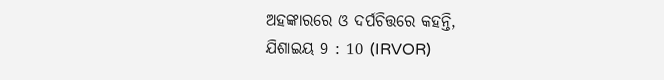ଅହଙ୍କାରରେ ଓ ଦର୍ପଚିତ୍ତରେ କହନ୍ତି,
ଯିଶାଇୟ 9 : 10 (IRVOR)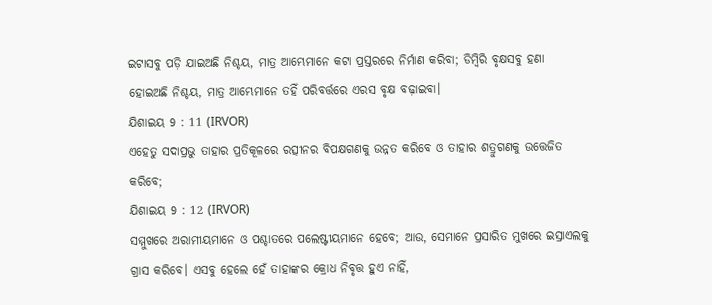ଇଟାସବୁ ପଡ଼ି ଯାଇଅଛି ନିଶ୍ଚୟ, ମାତ୍ର ଆମ୍ଭେମାନେ କଟା ପ୍ରସ୍ତରରେ ନିର୍ମାଣ କରିବା; ଡିମ୍ବିରି ବୃକ୍ଷସବୁ ହଣା ହୋଇଅଛି ନିଶ୍ଚୟ, ମାତ୍ର ଆମ୍ଭେମାନେ ତହିଁ ପରିବର୍ତ୍ତରେ ଏରସ ବୃକ୍ଷ ବଢ଼ାଇବା।
ଯିଶାଇୟ 9 : 11 (IRVOR)
ଏହେତୁ ସଦାପ୍ରଭୁ ତାହାର ପ୍ରତିକୂଳରେ ରତ୍ସୀନର ବିପକ୍ଷଗଣକୁ ଉନ୍ନତ କରିବେ ଓ ତାହାର ଶତ୍ରୁଗଣକୁ ଉତ୍ତେଜିତ କରିବେ;
ଯିଶାଇୟ 9 : 12 (IRVOR)
ସମ୍ମୁଖରେ ଅରାମୀୟମାନେ ଓ ପଶ୍ଚାତରେ ପଲେଷ୍ଟୀୟମାନେ ହେବେ; ଆଉ, ସେମାନେ ପ୍ରସାରିତ ମୁଖରେ ଇସ୍ରାଏଲକୁ ଗ୍ରାସ କରିବେ। ଏସବୁ ହେଲେ ହେଁ ତାହାଙ୍କର କ୍ରୋଧ ନିବୃତ୍ତ ହୁଏ ନାହିଁ,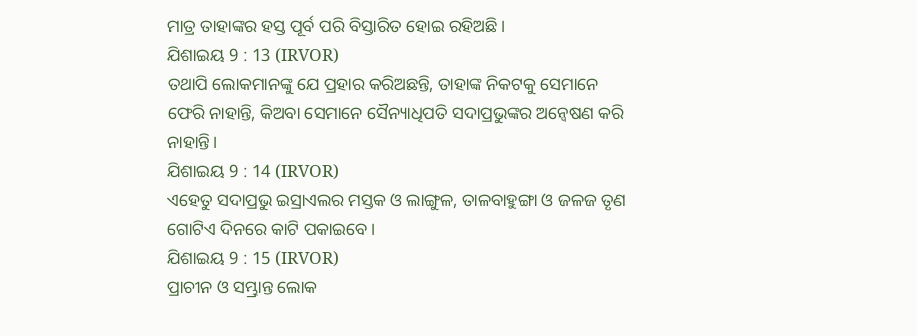ମାତ୍ର ତାହାଙ୍କର ହସ୍ତ ପୂର୍ବ ପରି ବିସ୍ତାରିତ ହୋଇ ରହିଅଛି।
ଯିଶାଇୟ 9 : 13 (IRVOR)
ତଥାପି ଲୋକମାନଙ୍କୁ ଯେ ପ୍ରହାର କରିଅଛନ୍ତି, ତାହାଙ୍କ ନିକଟକୁ ସେମାନେ ଫେରି ନାହାନ୍ତି, କିଅବା ସେମାନେ ସୈନ୍ୟାଧିପତି ସଦାପ୍ରଭୁଙ୍କର ଅନ୍ଵେଷଣ କରି ନାହାନ୍ତି।
ଯିଶାଇୟ 9 : 14 (IRVOR)
ଏହେତୁ ସଦାପ୍ରଭୁ ଇସ୍ରାଏଲର ମସ୍ତକ ଓ ଲାଙ୍ଗୁଳ, ତାଳବାହୁଙ୍ଗା ଓ ଜଳଜ ତୃଣ ଗୋଟିଏ ଦିନରେ କାଟି ପକାଇବେ।
ଯିଶାଇୟ 9 : 15 (IRVOR)
ପ୍ରାଚୀନ ଓ ସମ୍ଭ୍ରାନ୍ତ ଲୋକ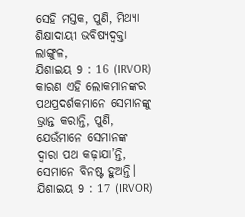ସେହି ମସ୍ତକ, ପୁଣି, ମିଥ୍ୟା ଶିକ୍ଷାଦାୟୀ ଭବିଷ୍ୟଦ୍ବକ୍ତା ଲାଙ୍ଗୁଳ,
ଯିଶାଇୟ 9 : 16 (IRVOR)
କାରଣ ଏହି ଲୋକମାନଙ୍କର ପଥପ୍ରଦର୍ଶକମାନେ ସେମାନଙ୍କୁ ଭ୍ରାନ୍ତ କରାନ୍ତି, ପୁଣି, ଯେଉଁମାନେ ସେମାନଙ୍କ ଦ୍ୱାରା ପଥ କଢ଼ାଯା’ନ୍ତି, ସେମାନେ ବିନଷ୍ଟ ହୁଅନ୍ତି।
ଯିଶାଇୟ 9 : 17 (IRVOR)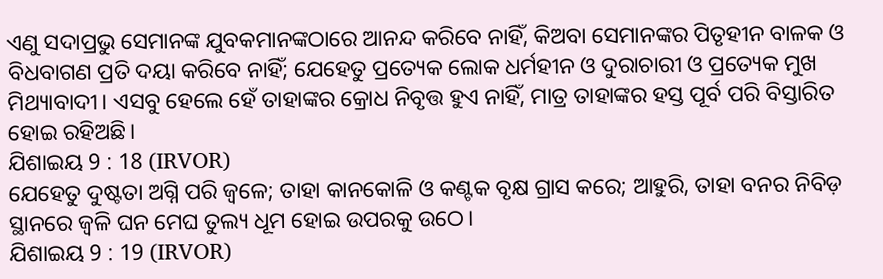ଏଣୁ ସଦାପ୍ରଭୁ ସେମାନଙ୍କ ଯୁବକମାନଙ୍କଠାରେ ଆନନ୍ଦ କରିବେ ନାହିଁ, କିଅବା ସେମାନଙ୍କର ପିତୃହୀନ ବାଳକ ଓ ବିଧବାଗଣ ପ୍ରତି ଦୟା କରିବେ ନାହିଁ; ଯେହେତୁ ପ୍ରତ୍ୟେକ ଲୋକ ଧର୍ମହୀନ ଓ ଦୁରାଚାରୀ ଓ ପ୍ରତ୍ୟେକ ମୁଖ ମିଥ୍ୟାବାଦୀ। ଏସବୁ ହେଲେ ହେଁ ତାହାଙ୍କର କ୍ରୋଧ ନିବୃତ୍ତ ହୁଏ ନାହିଁ, ମାତ୍ର ତାହାଙ୍କର ହସ୍ତ ପୂର୍ବ ପରି ବିସ୍ତାରିତ ହୋଇ ରହିଅଛି।
ଯିଶାଇୟ 9 : 18 (IRVOR)
ଯେହେତୁ ଦୁଷ୍ଟତା ଅଗ୍ନି ପରି ଜ୍ୱଳେ; ତାହା କାନକୋଳି ଓ କଣ୍ଟକ ବୃକ୍ଷ ଗ୍ରାସ କରେ; ଆହୁରି, ତାହା ବନର ନିବିଡ଼ ସ୍ଥାନରେ ଜ୍ୱଳି ଘନ ମେଘ ତୁଲ୍ୟ ଧୂମ ହୋଇ ଉପରକୁ ଉଠେ।
ଯିଶାଇୟ 9 : 19 (IRVOR)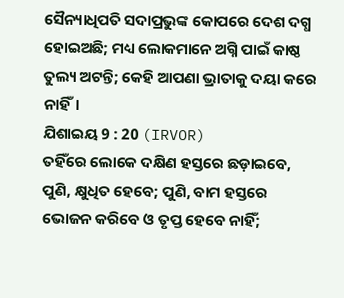ସୈନ୍ୟାଧିପତି ସଦାପ୍ରଭୁଙ୍କ କୋପରେ ଦେଶ ଦଗ୍ଧ ହୋଇଅଛି; ମଧ୍ୟ ଲୋକମାନେ ଅଗ୍ନି ପାଇଁ କାଷ୍ଠ ତୁଲ୍ୟ ଅଟନ୍ତି; କେହି ଆପଣା ଭ୍ରାତାକୁ ଦୟା କରେ ନାହିଁ।
ଯିଶାଇୟ 9 : 20 (IRVOR)
ତହିଁରେ ଲୋକେ ଦକ୍ଷିଣ ହସ୍ତରେ ଛଡ଼ାଇବେ, ପୁଣି, କ୍ଷୁଧିତ ହେବେ; ପୁଣି, ବାମ ହସ୍ତରେ ଭୋଜନ କରିବେ ଓ ତୃପ୍ତ ହେବେ ନାହିଁ;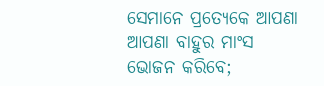ସେମାନେ ପ୍ରତ୍ୟେକେ ଆପଣା ଆପଣା ବାହୁର ମାଂସ ଭୋଜନ କରିବେ;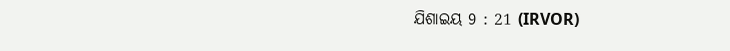ଯିଶାଇୟ 9 : 21 (IRVOR)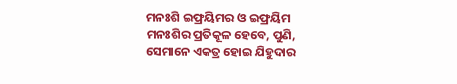ମନଃଶି ଇଫ୍ରୟିମର ଓ ଇଫ୍ରୟିମ ମନଃଶିର ପ୍ରତିକୂଳ ହେବେ, ପୁଣି, ସେମାନେ ଏକତ୍ର ହୋଇ ଯିହୁଦାର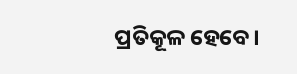ପ୍ରତିକୂଳ ହେବେ।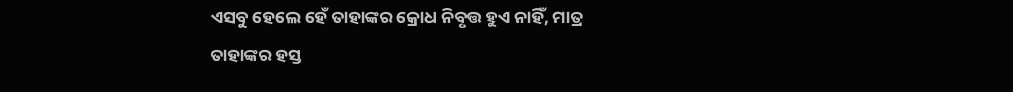ଏସବୁ ହେଲେ ହେଁ ତାହାଙ୍କର କ୍ରୋଧ ନିବୃତ୍ତ ହୁଏ ନାହିଁ, ମାତ୍ର ତାହାଙ୍କର ହସ୍ତ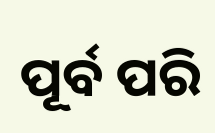ପୂର୍ବ ପରି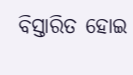ବିସ୍ତାରିତ ହୋଇ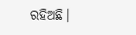ରହିଅଛି।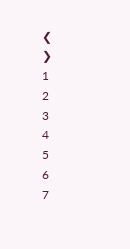❮
❯
1
2
3
4
5
6
7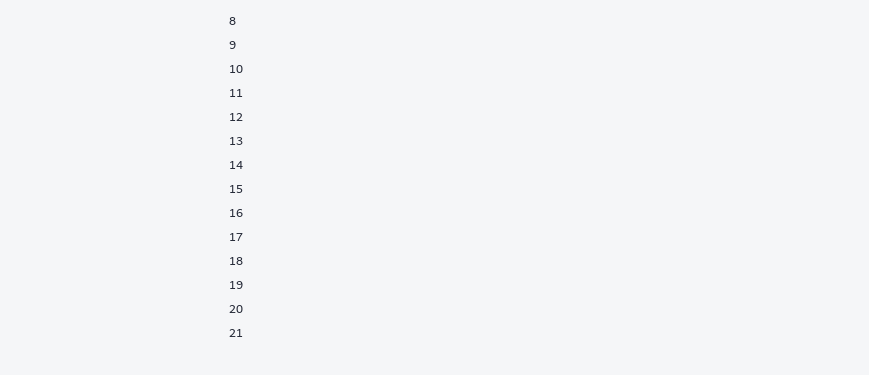8
9
10
11
12
13
14
15
16
17
18
19
20
21